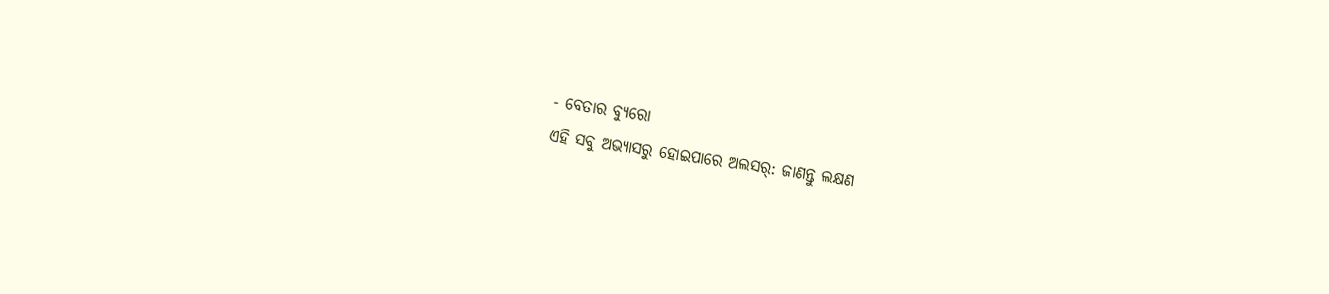- ବେତାର ବ୍ୟୁରୋ
ଏହି ସବୁ ଅଭ୍ୟାସରୁ ହୋଇପାରେ ଅଲସର୍: ଜାଣନ୍ତୁ ଲକ୍ଷଣ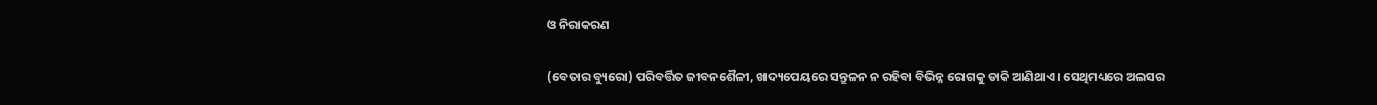ଓ ନିରାକରଣ

(ବେତାର ବ୍ୟୁରୋ) ପରିବର୍ତ୍ତିତ ଜୀବନଶୈଳୀ, ଖାଦ୍ୟପେୟରେ ସନ୍ତୁଳନ ନ ରହିବା ବିଭିନ୍ନ ରୋଗକୁ ଡାକି ଆଣିଥାଏ । ସେଥିମଧ୍ୟରେ ଅଲସର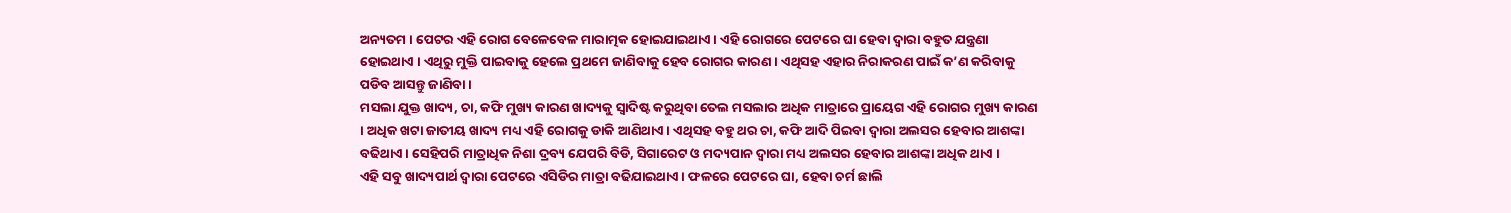ଅନ୍ୟତମ । ପେଟର ଏହି ରୋଗ ବେଳେବେଳ ମାରାତ୍ମକ ହୋଇଯାଇଥାଏ । ଏହି ରୋଗରେ ପେଟରେ ଘା ହେବା ଦ୍ୱାରା ବହୁତ ଯନ୍ତ୍ରଣା ହୋଇଥାଏ । ଏଥିରୁ ମୁକ୍ତି ପାଇବାକୁ ହେଲେ ପ୍ରଥମେ ଜାଣିବାକୁ ହେବ ରୋଗର କାରଣ । ଏଥିସହ ଏହାର ନିରାକରଣ ପାଇଁ କ’ଣ କରିବାକୁ ପଡିବ ଆସନ୍ତୁ ଜାଣିବା ।
ମସଲା ଯୁକ୍ତ ଖାଦ୍ୟ, ଚା, କଫି ମୁଖ୍ୟ କାରଣ ଖାଦ୍ୟକୁ ସ୍ୱାଦିଷ୍ଟ କରୁଥିବା ତେଲ ମସଲାର ଅଧିକ ମାତ୍ରାରେ ପ୍ରାୟେଗ ଏହି ରୋଗର ମୁଖ୍ୟ କାରଣ । ଅଧିକ ଖଟା ଜାତୀୟ ଖାଦ୍ୟ ମଧ୍ୟ ଏହି ରୋଗକୁ ଡାକି ଆଣିଥାଏ । ଏଥିସହ ବହୁ ଥର ଚା, କଫି ଆଦି ପିଇବା ଦ୍ୱାରା ଅଲସର ହେବାର ଆଶଙ୍କା ବଢିଥାଏ । ସେହିପରି ମାତ୍ରାଧିକ ନିଶା ଦ୍ରବ୍ୟ ଯେପରି ବିଡି, ସିଗାରେଟ ଓ ମଦ୍ୟପାନ ଦ୍ୱାରା ମଧ୍ୟ ଅଲସର ହେବାର ଆଶଙ୍କା ଅଧିକ ଥାଏ ।
ଏହି ସବୁ ଖାଦ୍ୟପାର୍ଥ ଦ୍ୱାରା ପେଟରେ ଏସିଡିର ମାତ୍ରା ବଢିଯାଇଥାଏ । ଫଳରେ ପେଟରେ ଘା, ହେବା ଚର୍ମ ଛାଲି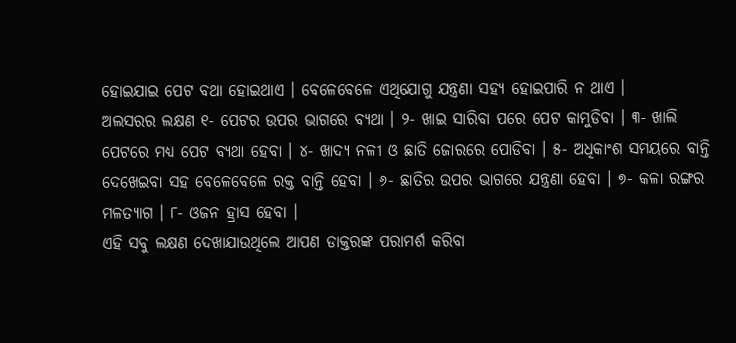ହୋଇଯାଇ ପେଟ ବଥା ହୋଇଥାଏ । ବେଳେବେଳେ ଏଥିଯୋଗୁ ଯନ୍ତ୍ରଣା ସହ୍ୟ ହୋଇପାରି ନ ଥାଏ ।
ଅଲସରର ଲକ୍ଷଣ ୧- ପେଟର ଉପର ଭାଗରେ ବ୍ୟଥା । ୨- ଖାଇ ସାରିବା ପରେ ପେଟ କାମୁଡିବା । ୩- ଖାଲି ପେଟରେ ମଧ୍ୟ ପେଟ ବ୍ୟଥା ହେବା । ୪- ଖାଦ୍ୟ ନଳୀ ଓ ଛାତି ଜୋରରେ ପୋଡିବା । ୫- ଅଧିକାଂଶ ସମୟରେ ବାନ୍ତି ଦେଖେଇବା ସହ ବେଳେବେଳେ ରକ୍ତ ବାନ୍ତି ହେବା । ୬- ଛାତିର ଉପର ଭାଗରେ ଯନ୍ତ୍ରଣା ହେବା । ୭- କଳା ରଙ୍ଗର ମଳତ୍ୟାଗ । ୮- ଓଜନ ହ୍ରାସ ହେବା ।
ଏହି ସବୁ ଲକ୍ଷଣ ଦେଖାଯାଉଥିଲେ ଆପଣ ଡାକ୍ତରଙ୍କ ପରାମର୍ଶ କରିବା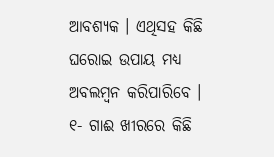ଆବଶ୍ୟକ । ଏଥିସହ କିଛି ଘରୋଇ ଉପାୟ ମଧ୍ୟ ଅବଲମ୍ବନ କରିପାରିବେ ।
୧- ଗାଈ ଖୀରରେ କିଛି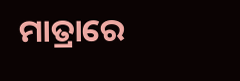ମାତ୍ରାରେ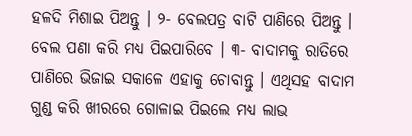ହଳଦି ମିଶାଇ ପିଅନ୍ତୁ । ୨- ବେଲପତ୍ର ବାଟି ପାଣିରେ ପିଅନ୍ତୁ । ବେଲ ପଣା କରି ମଧ୍ୟ ପିଇପାରିବେ । ୩- ବାଦାମକୁ ରାତିରେ ପାଣିରେ ଭିଜାଇ ସକାଳେ ଏହାକୁ ଚୋବାନ୍ତୁ । ଏଥିସହ ବାଦାମ ଗୁଣ୍ଡ କରି ଖୀରରେ ଗୋଳାଇ ପିଇଲେ ମଧ୍ୟ ଲାଭ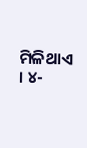ମିଳିଥାଏ । ୪-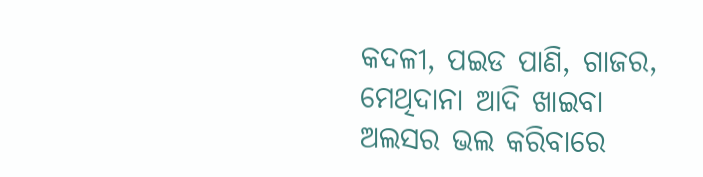କଦଳୀ, ପଇଡ ପାଣି, ଗାଜର, ମେଥିଦାନା ଆଦି ଖାଇବା ଅଲସର ଭଲ କରିବାରେ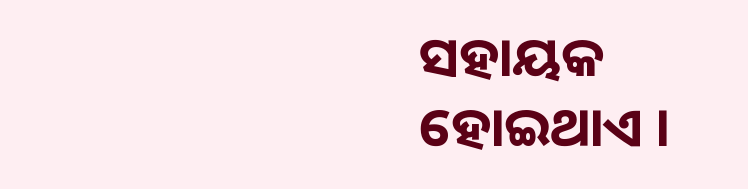ସହାୟକ ହୋଇଥାଏ ।